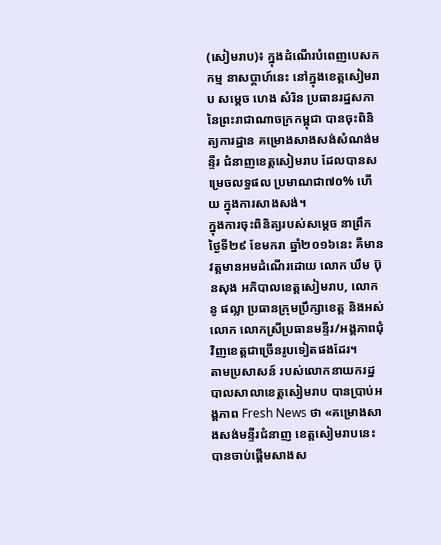(សៀមរាប)៖ ក្នុងដំណើរបំពេញបេសកកម្ម នាសប្ដាហ៍នេះ នៅក្នុងខេត្តសៀមរាប សម្តេច ហេង សំរិន ប្រធានរដ្ឋសភា នៃព្រះរាជាណាចក្រកម្ពុជា បានចុះពិនិត្យការដ្ឋាន គម្រោងសាងសង់សំណង់មន្ទីរ ជំនាញខេត្តសៀមរាប ដែលបានសម្រេចលទ្ធផល ប្រមាណជា៧០% ហើយ ក្នុងការសាងសង់។
ក្នុងការចុះពិនិត្យរបស់សម្ដេច នាព្រឹកថ្ងៃទី២៩ ខែមករា ឆ្នាំ២០១៦នេះ គឺមានវត្តមានអមដំណើរដោយ លោក ឃឹម ប៊ុនសុង អភិបាលខេត្តសៀមរាប, លោក នូ ផល្លា ប្រធានក្រុមប្រឹក្សាខេត្ត និងអស់លោក លោកស្រីប្រធានមន្ទីរ/អង្គភាពជុំវិញខេត្តជាច្រើនរូបទៀតផងដែរ។
តាមប្រសាសន៍ របស់លោកនាយករដ្ឋបាលសាលាខេត្តសៀមរាប បានប្រាប់អង្គភាព Fresh News ថា «គម្រោងសាងសង់មន្ទីរជំនាញ ខេត្តសៀមរាបនេះ បានចាប់ផ្ដើមសាងស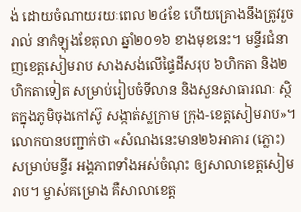ង់ ដោយចំណាយរយៈពេល ២៤ខែ ហើយគ្រោងនឹងត្រូវរួចរាល់ នាកំឡុងខែតុលា ឆ្នាំ២០១៦ ខាងមុខនេះ។ មន្ទីរជំនាញខេត្តសៀមរាប សាងសង់លើផ្ទៃដីសរុប ៦ហិកតា និង២ហិកតាទៀត សម្រាប់រៀបចំទីលាន និងសួនសាធារណៈ ស្ថិតក្នុងភូមិចុងកៅស៊ូ សង្កាត់ស្លក្រាម ក្រុង-ខេត្តសៀមរាប»។
លោកបានបញ្ជាក់ថា «សំណងនេះមាន២៦អាគារ (ភ្លោះ) សម្រាប់មន្ទីរ អង្គភាពទាំងអស់ចំណុះ ឲ្យសាលាខេត្តសៀមរាប។ ម្ចាស់គម្រោង គឺសាលាខេត្ត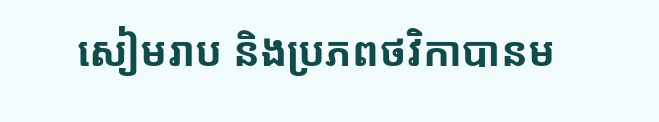សៀមរាប និងប្រភពថវិកាបានម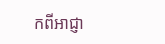កពីអាជ្ញា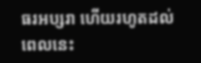ធរអប្សរា ហើយរហូតដល់ពេលនេះ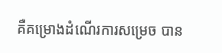គឺគម្រោងដំណើរការសម្រេច បាន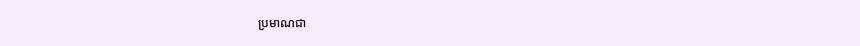ប្រមាណជា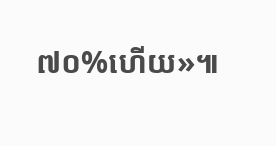៧០%ហើយ»៕